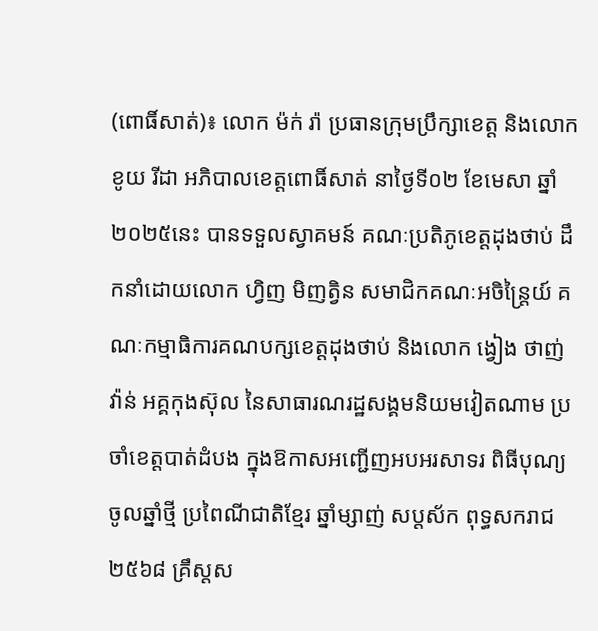(ពោធិ៍សាត់)៖ លោក ម៉ក់ រ៉ា ប្រធានក្រុមប្រឹក្សាខេត្ត និងលោក ខូយ រីដា អភិបាលខេត្តពោធិ៍សាត់ នាថ្ងៃទី០២ ខែមេសា ឆ្នាំ២០២៥នេះ បានទទួលស្វាគមន៍ គណៈប្រតិភូខេត្តដុងថាប់ ដឹកនាំដោយលោក ហ្វិញ មិញត្វិន សមាជិកគណៈអចិន្ត្រៃយ៍ គណៈកម្មាធិការគណបក្សខេត្តដុងថាប់ និងលោក ង្វៀង ថាញ់វ៉ាន់ អគ្គកុងស៊ុល នៃសាធារណរដ្ឋសង្គមនិយមវៀតណាម ប្រចាំខេត្តបាត់ដំបង ក្នុងឱកាសអញ្ជើញអបអរសាទរ ពិធីបុណ្យចូលឆ្នាំថ្មី ប្រពៃណីជាតិខ្មែរ ឆ្នាំម្សាញ់ សប្តស័ក ពុទ្ធសករាជ២៥៦៨ គ្រឹស្តស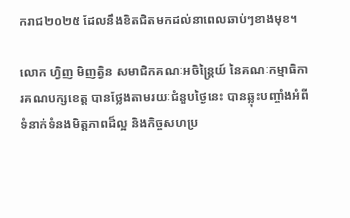ករាជ២០២៥ ដែលនឹងខិតជិតមកដល់នាពេលឆាប់ៗខាងមុខ។

លោក ហ្វិញ មិញត្វិន សមាជិកគណៈអចិន្ត្រៃយ៍ នៃគណៈកម្មាធិការគណបក្សខេត្ត បានថ្លែងតាមរយៈជំនួបថ្ងៃនេះ បានឆ្លុះបញ្ចាំងអំពីទំនាក់ទំនងមិត្តភាពដ៏ល្អ និងកិច្ចសហប្រ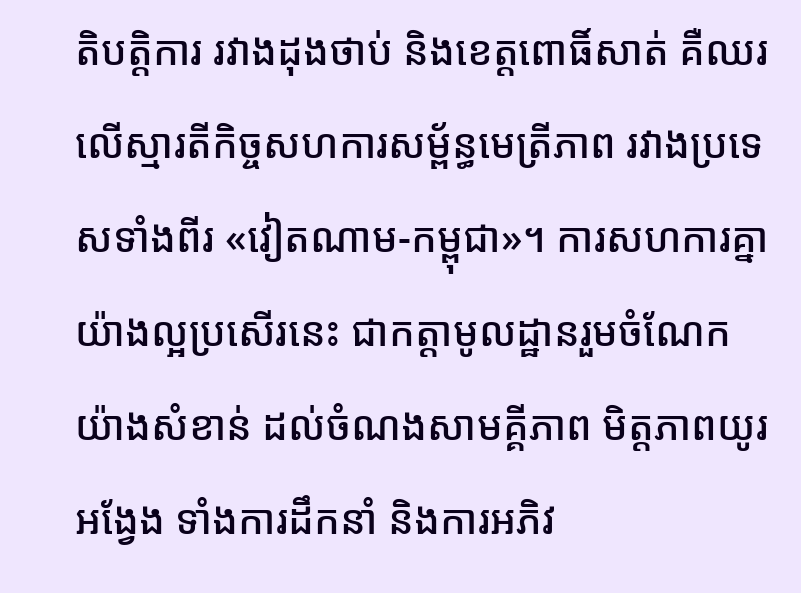តិបត្តិការ រវាងដុងថាប់ និងខេត្តពោធិ៍សាត់ គឺឈរលើស្មារតីកិច្ចសហការសម្ព័ន្ធមេត្រីភាព រវាងប្រទេសទាំងពីរ «វៀតណាម-កម្ពុជា»។ ការសហការគ្នាយ៉ាងល្អប្រសើរនេះ ជាកត្តាមូលដ្ឋានរួមចំណែកយ៉ាងសំខាន់ ដល់ចំណងសាមគ្គីភាព មិត្តភាពយូរអង្វែង ទាំងការដឹកនាំ និងការអភិវ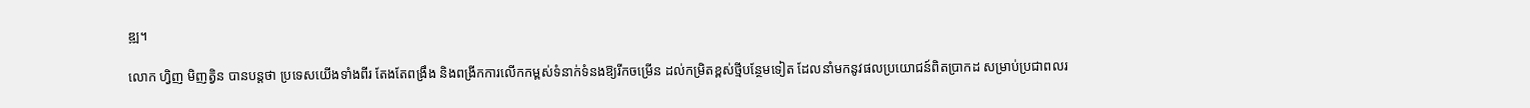ឌ្ឍ។

លោក ហ្វិញ មិញត្វិន បានបន្តថា ប្រទេសយើងទាំងពីរ តែងតែពង្រឹង និងពង្រីកការលើកកម្ពស់ទំនាក់ទំនងឱ្យរីកចម្រើន ដល់កម្រិតខ្ពស់ថ្មីបន្ថែមទៀត ដែលនាំមកនូវផលប្រយោជន៍ពិតប្រាកដ សម្រាប់ប្រជាពលរ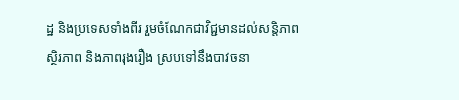ដ្ឋ និងប្រទេសទាំងពីរ រួមចំណែកជាវិជ្ជមានដល់សន្តិភាព ស្ថិរភាព និងភាពរុងរឿង ស្របទៅនឹងបាវចនា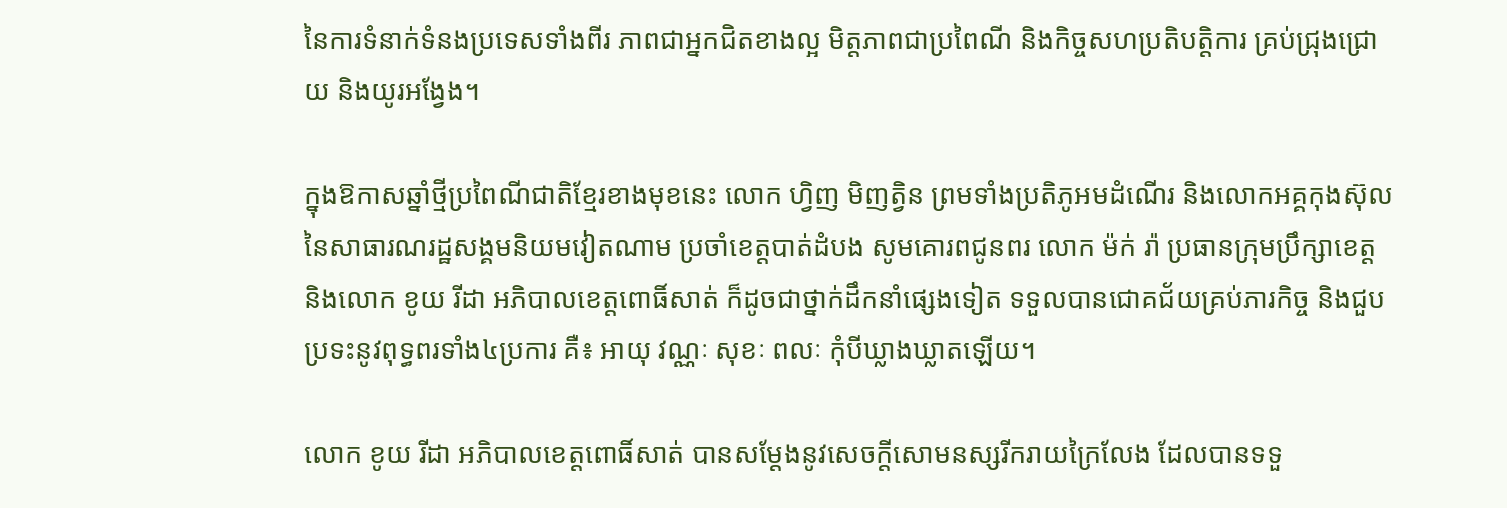នៃការទំនាក់ទំនងប្រទេសទាំងពីរ ភាពជាអ្នកជិតខាងល្អ មិត្តភាពជាប្រពៃណី និងកិច្ចសហប្រតិបត្តិការ គ្រប់ជ្រុងជ្រោយ និងយូរអង្វែង។

ក្នុងឱកាសឆ្នាំថ្មីប្រពៃណីជាតិខ្មែរខាងមុខនេះ លោក ហ្វិញ មិញត្វិន ព្រមទាំងប្រតិភូអមដំណើរ និងលោកអគ្គកុងស៊ុល នៃសាធារណរដ្ឋសង្គមនិយមវៀតណាម ប្រចាំខេត្តបាត់ដំបង សូមគោរពជូនពរ លោក ម៉ក់ រ៉ា ប្រធានក្រុមប្រឹក្សាខេត្ត និងលោក ខូយ រីដា អភិបាលខេត្តពោធិ៍សាត់ ក៏ដូចជាថ្នាក់ដឹកនាំផ្សេងទៀត ទទួលបានជោគជ័យគ្រប់ភារកិច្ច និងជួបប្រទះនូវពុទ្ធពរទាំង៤ប្រការ គឺ៖ អាយុ វណ្ណៈ សុខៈ ពលៈ កុំបីឃ្លាងឃ្លាតឡើយ។

លោក ខូយ រីដា អភិបាលខេត្តពោធិ៍សាត់ បានសម្តែងនូវសេចក្តីសោមនស្សរីករាយក្រៃលែង ដែលបានទទួ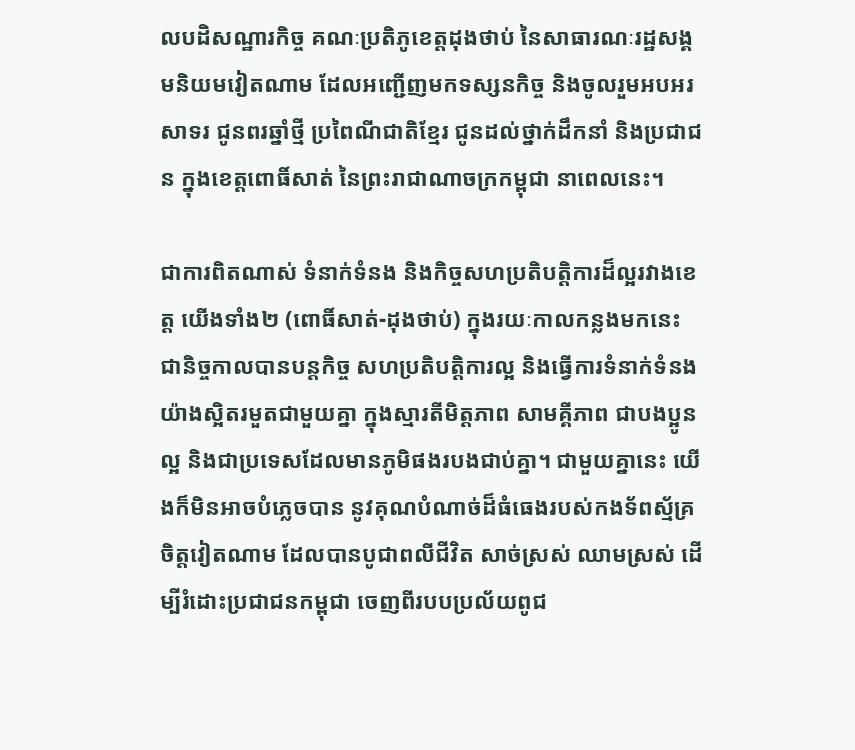លបដិសណ្ឋារកិច្ច គណៈប្រតិភូខេត្តដុងថាប់ នៃសាធារណៈរដ្ឋសង្គមនិយមវៀតណាម ដែលអញ្ជើញមកទស្សនកិច្ច និងចូលរួមអបអរសាទរ ជូនពរឆ្នាំថ្មី ប្រពៃណីជាតិខ្មែរ ជូនដល់ថ្នាក់ដឹកនាំ និងប្រជាជន ក្នុងខេត្តពោធិ៍សាត់ នៃព្រះរាជាណាចក្រកម្ពុជា នាពេលនេះ។

ជាការពិតណាស់ ទំនាក់ទំនង និងកិច្ចសហប្រតិបត្តិការដ៏ល្អរវាងខេត្ត យើងទាំង២ (ពោធិ៍សាត់-ដុងថាប់) ក្នុងរយៈកាលកន្លងមកនេះ ជានិច្ចកាលបានបន្តកិច្ច សហប្រតិបត្តិការល្អ និងធ្វើការទំនាក់ទំនងយ៉ាងស្អិតរមួតជាមួយគ្នា ក្នុងស្មារតីមិត្តភាព សាមគ្គីភាព ជាបងប្អូនល្អ និងជាប្រទេសដែលមានភូមិផងរបងជាប់គ្នា។ ជាមួយគ្នានេះ យើងក៏មិនអាចបំភ្លេចបាន នូវគុណបំណាច់ដ៏ធំធេងរបស់កងទ័ពស្ម័គ្រចិត្តវៀតណាម ដែលបានបូជាពលីជីវិត សាច់ស្រស់ ឈាមស្រស់ ដើម្បីរំដោះប្រជាជនកម្ពុជា ចេញពីរបបប្រល័យពូជ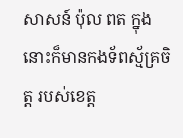សាសន៍ ប៉ុល ពត ក្នុងនោះក៏មានកងទ័ពស្ម័គ្រចិត្ត របស់ខេត្ត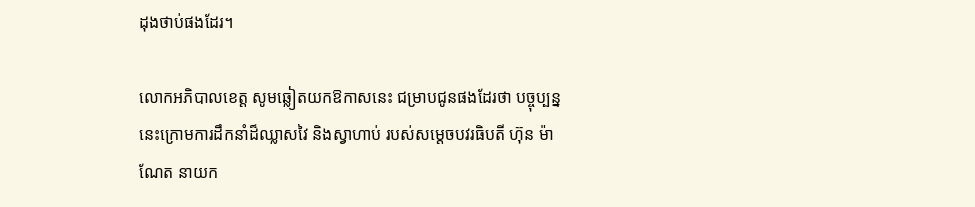ដុងថាប់ផងដែរ។

លោកអភិបាលខេត្ត សូមឆ្លៀតយកឱកាសនេះ ជម្រាបជូនផងដែរថា បច្ចុប្បន្ននេះក្រោមការដឹកនាំដ៏ឈ្លាសវៃ និងស្វាហាប់ របស់សម្តេចបវរធិបតី ហ៊ុន ម៉ាណែត នាយក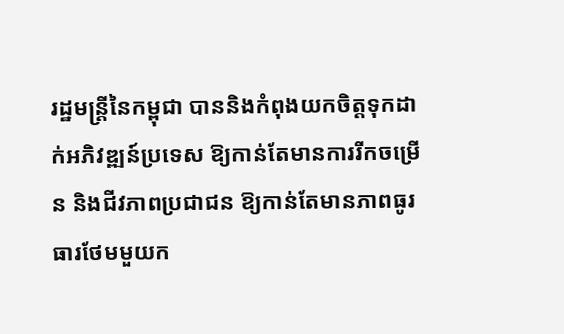រដ្ឋមន្ត្រីនៃកម្ពុជា បាននិងកំពុងយកចិត្តទុកដាក់អភិវឌ្ឍន៍ប្រទេស ឱ្យកាន់តែមានការរីកចម្រើន និងជីវភាពប្រជាជន ឱ្យកាន់តែមានភាពធូរធារថែមមួយក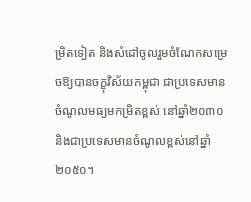ម្រិតទៀត និងសំដៅចូលរួមចំណែកសម្រេចឱ្យបានចក្ខុវិស័យកម្ពុជា ជាប្រទេសមានចំណូលមធ្យមកម្រិតខ្ពស់ នៅឆ្នាំ២០៣០ និងជាប្រទេសមានចំណូលខ្ពស់នៅឆ្នាំ២០៥០។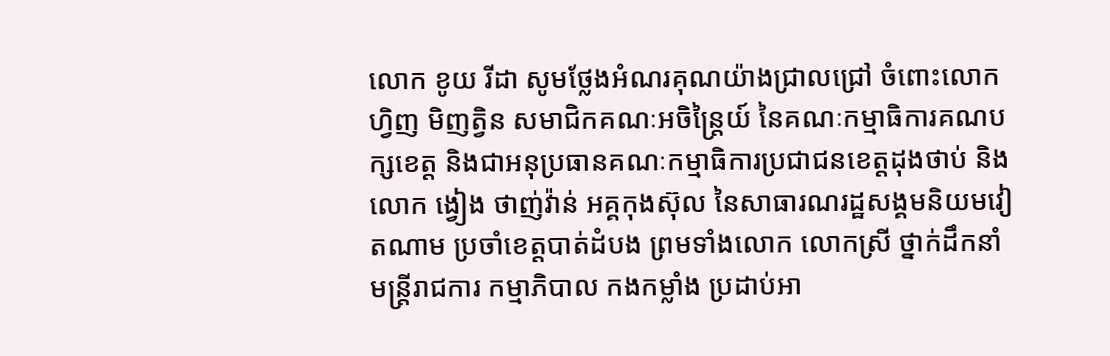លោក ខូយ រីដា សូមថ្លែងអំណរគុណយ៉ាងជ្រាលជ្រៅ ចំពោះលោក ហ្វិញ មិញត្វិន សមាជិកគណៈអចិន្ត្រៃយ៍ នៃគណៈកម្មាធិការគណបក្សខេត្ត និងជាអនុប្រធានគណៈកម្មាធិការប្រជាជនខេត្តដុងថាប់ និងលោក ង្វៀង ថាញ់វ៉ាន់ អគ្គកុងស៊ុល នៃសាធារណរដ្ឋសង្គមនិយមវៀតណាម ប្រចាំខេត្តបាត់ដំបង ព្រមទាំងលោក លោកស្រី ថ្នាក់ដឹកនាំ មន្ត្រីរាជការ កម្មាភិបាល កងកម្លាំង ប្រដាប់អា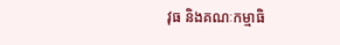វុធ និងគណៈកម្មាធិ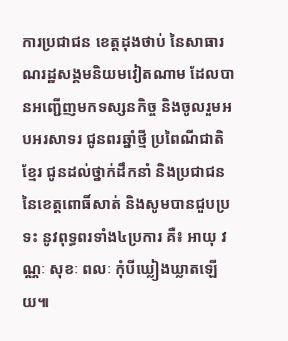ការប្រជាជន ខេត្តដុងថាប់ នៃសាធារណរដ្ឋសង្គមនិយមវៀតណាម ដែលបានអញ្ជើញមកទស្សនកិច្ច និងចូលរួមអបអរសាទរ ជូនពរឆ្នាំថ្មី ប្រពៃណីជាតិខ្មែរ ជូនដល់ថ្នាក់ដឹកនាំ និងប្រជាជន នៃខេត្តពោធិ៍សាត់ និងសូមបានជួបប្រទះ នូវពុទ្ធពរទាំង៤ប្រការ គឺ៖ អាយុ វណ្ណៈ សុខៈ ពលៈ កុំបីឃ្លៀងឃ្លាតឡើយ៕